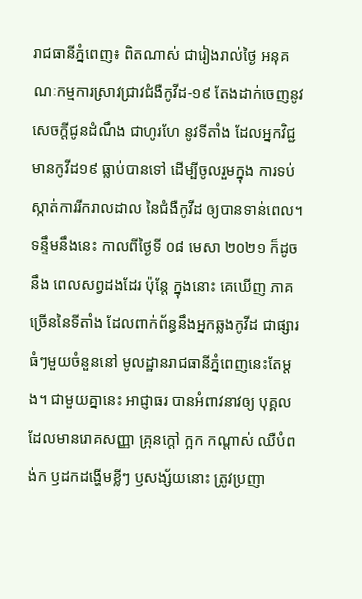រាជធានីភ្នំពេញ៖ ពិតណាស់ ជារៀងរាល់ថ្ងៃ អនុគណៈកម្មការស្រាវជ្រាវជំងឺកូវីដ-១៩ តែងដាក់ចេញនូវ សេចក្តីជូនដំណឹង ជាហូរហែ នូវទីតាំង ដែលអ្នកវិជ្ជមានកូវីដ១៩ ធ្លាប់បានទៅ ដើម្បីចូលរួមក្នុង ការទប់ស្កាត់ការរីករាលដាល នៃជំងឺកូវីដ ឲ្យបានទាន់ពេល។
ទន្ទឹមនឹងនេះ កាលពីថ្ងៃទី ០៨ មេសា ២០២១ ក៏ដូចនឹង ពេលសព្វដងដែរ ប៉ុន្តែ ក្នុងនោះ គេឃើញ ភាគច្រើននៃទីតាំង ដែលពាក់ព័ន្ធនឹងអ្នកឆ្លងកូវីដ ជាផ្សារធំៗមួយចំនួននៅ មូលដ្ឋានរាជធានីភ្នំពេញនេះតែម្តង។ ជាមួយគ្នានេះ អាជ្ញាធរ បានអំពាវនាវឲ្យ បុគ្គលដែលមានរោគសញ្ញា គ្រុនក្តៅ ក្អក កណ្តាស់ ឈឺបំពង់ក ឫដកដង្ហើមខ្លីៗ ឫសង្ស័យនោះ ត្រូវប្រញា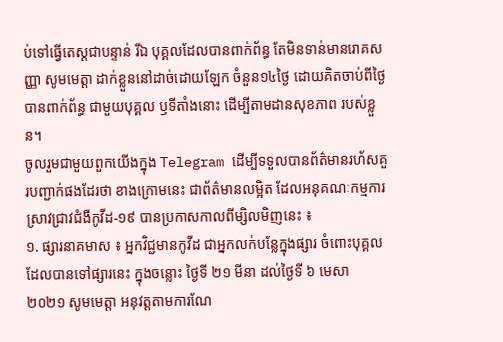ប់ទៅធ្វើតេស្តជាបន្ទាន់ រីឯ បុគ្គលដែលបានពាក់ព័ន្ធ តែមិនទាន់មានរោគសញ្ញា សូមមេត្តា ដាក់ខ្លួននៅដាច់ដោយឡែក ចំនួន១៤ថ្ងៃ ដោយគិតចាប់ពីថ្ងៃ បានពាក់ព័ន្ធ ជាមួយបុគ្គល ឫទីតាំងនោះ ដើម្បីតាមដានសុខភាព របស់ខ្លួន។
ចូលរួមជាមួយពួកយើងក្នុង Telegram ដើម្បីទទួលបានព័ត៌មានរហ័សគួរបញ្ជាក់ផងដែរថា ខាងក្រោមនេះ ជាព័ត៌មានលម្អិត ដែលអនុគណៈកម្មការស្រាវជ្រាវជំងឺកូវីដ-១៩ បានប្រកាសកាលពីម្សិលមិញនេះ ៖
១. ផ្សារនាគមាស ៖ អ្នកវិជ្ជមានកូវីដ ជាអ្នកលក់បន្លែក្នុងផ្សារ ចំពោះបុគ្គល ដែលបានទៅផ្សារនេះ ក្នុងចន្លោះ ថ្ងៃទី ២១ មីនា ដល់ថ្ងៃទី ៦ មេសា ២០២១ សូមមេត្តា អនុវត្តតាមការណែ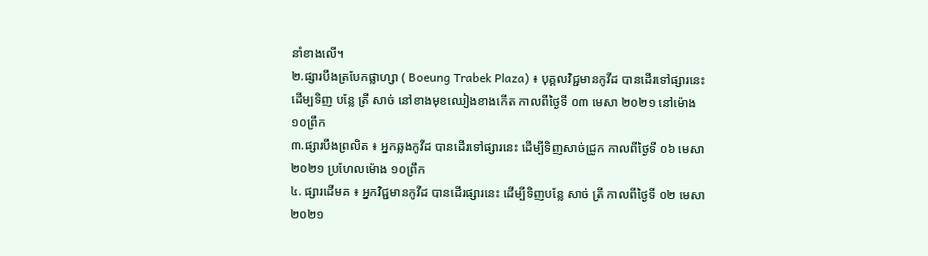នាំខាងលើ។
២.ផ្សារបឹងត្របែកផ្លាហ្សា ( Boeung Trabek Plaza) ៖ បុគ្គលវិជ្ជមានកូវីដ បានដើរទៅផ្សារនេះ ដើម្បទិញ បន្លែ ត្រី សាច់ នៅខាងមុខឈៀងខាងកើត កាលពីថ្ងៃទី ០៣ មេសា ២០២១ នៅម៉ោង ១០ព្រឹក
៣.ផ្សារបឹងព្រលិត ៖ អ្នកឆ្លងកូវីដ បានដើរទៅផ្សារនេះ ដើម្បីទិញសាច់ជ្រូក កាលពីថ្ងៃទី ០៦ មេសា ២០២១ ប្រហែលម៉ោង ១០ព្រឹក
៤. ផ្សារដើមគ ៖ អ្នកវិជ្ជមានកូវីដ បានដើរផ្សារនេះ ដើម្បីទិញបន្លែ សាច់ ត្រី កាលពីថ្ងៃទី ០២ មេសា ២០២១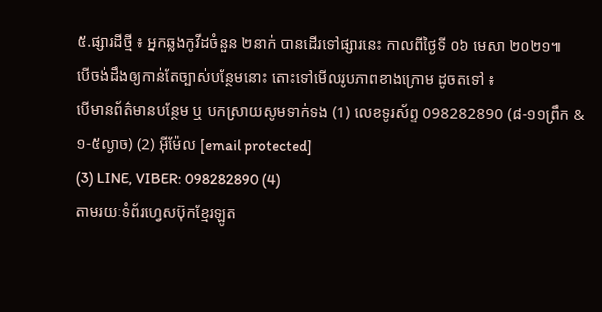៥.ផ្សារដីថ្មី ៖ អ្នកឆ្លងកូវីដចំនួន ២នាក់ បានដើរទៅផ្សារនេះ កាលពីថ្ងៃទី ០៦ មេសា ២០២១៕
បើចង់ដឹងឲ្យកាន់តែច្បាស់បន្ថែមនោះ តោះទៅមើលរូបភាពខាងក្រោម ដូចតទៅ ៖
បើមានព័ត៌មានបន្ថែម ឬ បកស្រាយសូមទាក់ទង (1) លេខទូរស័ព្ទ 098282890 (៨-១១ព្រឹក & ១-៥ល្ងាច) (2) អ៊ីម៉ែល [email protected]
(3) LINE, VIBER: 098282890 (4)
តាមរយៈទំព័រហ្វេសប៊ុកខ្មែរឡូត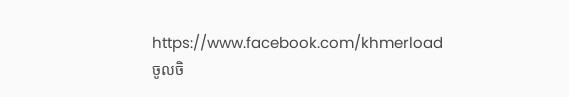https://www.facebook.com/khmerload
ចូលចិ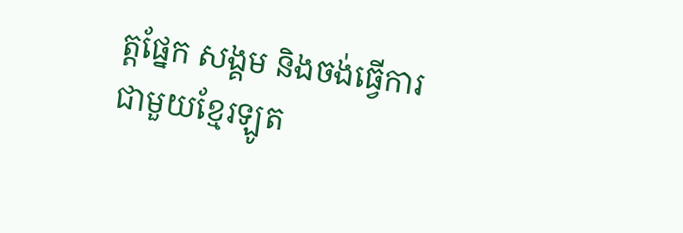ត្តផ្នែក សង្គម និងចង់ធ្វើការជាមួយខ្មែរឡូត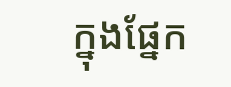ក្នុងផ្នែក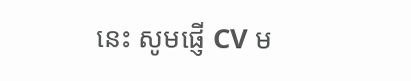នេះ សូមផ្ញើ CV ម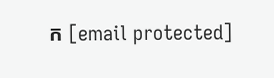ក [email protected]